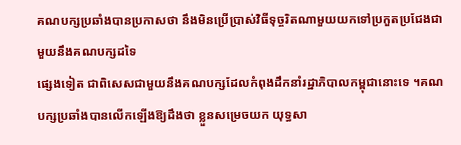គណបក្សប្រឆាំងបានប្រកាសថា នឹងមិនប្រើប្រាស់វិធីទុច្ចរិតណាមួយយកទៅប្រកួតប្រជែងជាមួយនឹងគណបក្សដទៃ
ផ្សេងទៀត ជាពិសេសជាមួយនឹងគណបក្សដែលកំពុងដឹកនាំរដ្ឋាភិបាលកម្ពុជានោះទេ ។គណបក្សប្រឆាំងបានលើកឡើងឱ្យដឹងថា ខ្លួនសម្រេចយក យុទ្ធសា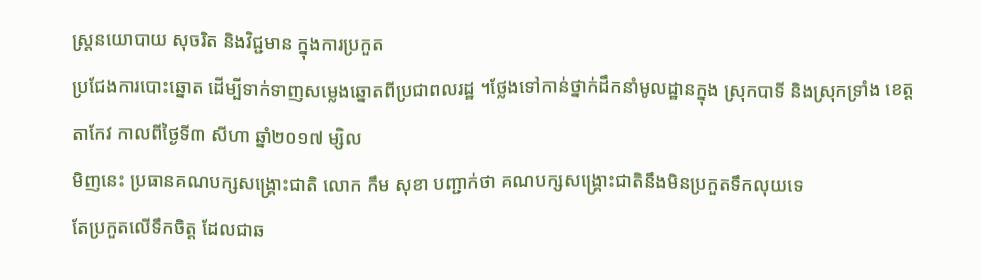ស្រ្ដនយោបាយ សុចរិត និងវិជ្ជមាន ក្នុងការប្រកួត
ប្រជែងការបោះឆ្នោត ដើម្បីទាក់ទាញសម្លេងឆ្នោតពីប្រជាពលរដ្ឋ ។ថ្លែងទៅកាន់ថ្នាក់ដឹកនាំមូលដ្ឋានក្នុង ស្រុកបាទី និងស្រុកទ្រាំង ខេត្តតាកែវ កាលពីថ្ងៃទី៣ សីហា ឆ្នាំ២០១៧ ម្សិល
មិញនេះ ប្រធានគណបក្សសង្រ្គោះជាតិ លោក កឹម សុខា បញ្ជាក់ថា គណបក្សសង្រ្គោះជាតិនឹងមិនប្រកួតទឹកលុយទេ
តែប្រកួតលើទឹកចិត្ត ដែលជាឆ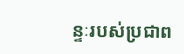ន្ទៈរបស់ប្រជាព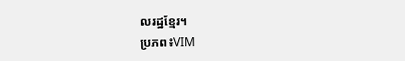លរដ្ឋខ្មែរ។
ប្រភព៖VIM